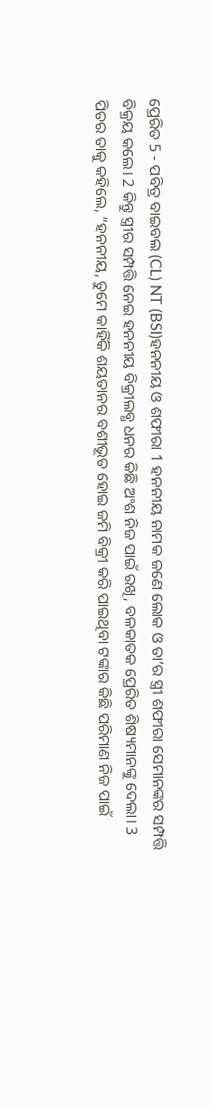ପ୍ରେରିତ 5 - ପବିତ୍ର ବାଇବଲ (CL) NT (BSI)ହନନୀୟ ଓ ଶଫୀରା 1 ହନନୀୟ ନାମକ ଜଣେ ଲୋକ ଓ ତା’ର ସ୍ତ୍ରୀ ଶଫୀରା ସେମାନଙ୍କର ସମ୍ପତ୍ତି ବିକ୍ରୟ କଲେ। 2 କିନ୍ତୁ ସ୍ତ୍ରୀର ସମ୍ପତ୍ତି ନେଇ ହନନୀୟ ବିକ୍ରୀଲବ୍ଧ ଧନର କିଛି ଅଂଶ ନିଜ ପାଇଁ ରଖି, ବଳକାତକ ପ୍ରେରିତ ଶିଷ୍ୟମାନଙ୍କୁ ଦେଲା। 3 ପିତର ତାକୁ କହିଲେ, “ହନନୀୟ, ତୁମେ କାହିଁକି ଶୟତାନର ବଶୀଭୂତ ହୋଇ ଜମି ବିକ୍ରୀ କରି ପାଇଥିବା ଟଙ୍କାର କିଛି ପରିମାଣ ନିଜ ପାଇଁ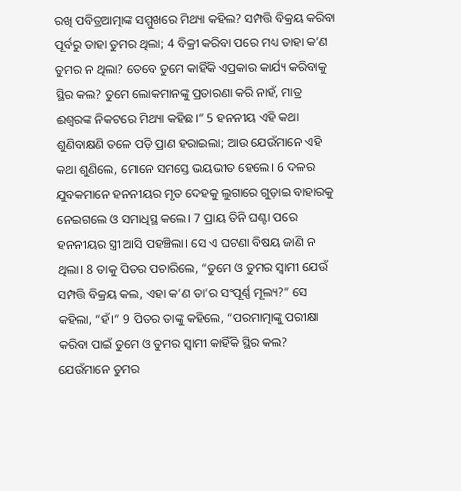ରଖି ପବିତ୍ରଆତ୍ମାଙ୍କ ସମ୍ମୁଖରେ ମିଥ୍ୟା କହିଲ? ସମ୍ପତ୍ତି ବିକ୍ରୟ କରିବା ପୂର୍ବରୁ ତାହା ତୁମର ଥିଲା; 4 ବିକ୍ରୀ କରିବା ପରେ ମଧ୍ୟ ତାହା କ’ଣ ତୁମର ନ ଥିଲା? ତେବେ ତୁମେ କାହିଁକି ଏପ୍ରକାର କାର୍ଯ୍ୟ କରିବାକୁ ସ୍ଥିର କଲ? ତୁମେ ଲୋକମାନଙ୍କୁ ପ୍ରତାରଣା କରି ନାହଁ, ମାତ୍ର ଈଶ୍ୱରଙ୍କ ନିକଟରେ ମିଥ୍ୟା କହିଛ।” 5 ହନନୀୟ ଏହି କଥା ଶୁଣିବାକ୍ଷଣି ତଳେ ପଡ଼ି ପ୍ରାଣ ହରାଇଲା; ଆଉ ଯେଉଁମାନେ ଏହି କଥା ଶୁଣିଲେ, ମୋନେ ସମସ୍ତେ ଭୟଭୀତ ହେଲେ। 6 ଦଳର ଯୁବକମାନେ ହନନୀୟର ମୃତ ଦେହକୁ ଲୁଗାରେ ଗୁଡ଼ାଇ ବାହାରକୁ ନେଇଗଲେ ଓ ସମାଧିସ୍ଥ କଲେ। 7 ପ୍ରାୟ ତିନି ଘଣ୍ଟା ପରେ ହନନୀୟର ସ୍ତ୍ରୀ ଆସି ପହଞ୍ଚିଲା। ସେ ଏ ଘଟଣା ବିଷୟ ଜାଣି ନ ଥିଲା। 8 ତାକୁ ପିତର ପଚାରିଲେ, “ତୁମେ ଓ ତୁମର ସ୍ୱାମୀ ଯେଉଁ ସମ୍ପତ୍ତି ବିକ୍ରୟ କଲ, ଏହା କ’ଣ ତା’ର ସଂପୂର୍ଣ୍ଣ ମୂଲ୍ୟ?” ସେ କହିଲା, “ହଁ।” 9 ପିତର ତାଙ୍କୁ କହିଲେ, “ପରମାତ୍ମାଙ୍କୁ ପରୀକ୍ଷା କରିବା ପାଇଁ ତୁମେ ଓ ତୁମର ସ୍ୱାମୀ କାହିଁକି ସ୍ଥିର କଲ? ଯେଉଁମାନେ ତୁମର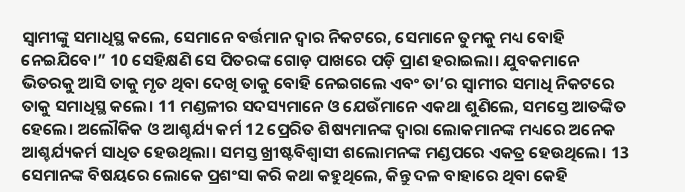ସ୍ୱାମୀଙ୍କୁ ସମାଧିସ୍ଥ କଲେ, ସେମାନେ ବର୍ତ୍ତମାନ ଦ୍ୱାର ନିକଟରେ, ସେମାନେ ତୁମକୁ ମଧ୍ୟ ବୋହି ନେଇଯିବେ।” 10 ସେହିକ୍ଷଣି ସେ ପିତରଙ୍କ ଗୋଡ଼ ପାଖରେ ପଡ଼ି ପ୍ରାଣ ହରାଇଲା। ଯୁବକମାନେ ଭିତରକୁ ଆସି ତାକୁ ମୃତ ଥିବା ଦେଖି ତାକୁ ବୋହି ନେଇଗଲେ ଏବଂ ତା’ର ସ୍ୱାମୀର ସମାଧି ନିକଟରେ ତାକୁ ସମାଧିସ୍ଥ କଲେ। 11 ମଣ୍ଡଳୀର ସଦସ୍ୟମାନେ ଓ ଯେଉଁମାନେ ଏକଥା ଶୁଣିଲେ, ସମସ୍ତେ ଆତଙ୍କିତ ହେଲେ। ଅଲୌକିକ ଓ ଆଶ୍ଚର୍ଯ୍ୟ କର୍ମ 12 ପ୍ରେରିତ ଶିଷ୍ୟମାନଙ୍କ ଦ୍ୱାରା ଲୋକମାନଙ୍କ ମଧ୍ୟରେ ଅନେକ ଆଶ୍ଚର୍ଯ୍ୟକର୍ମ ସାଧିତ ହେଉଥିଲା। ସମସ୍ତ ଖ୍ରୀଷ୍ଟବିଶ୍ୱାସୀ ଶଲୋମନଙ୍କ ମଣ୍ଡପରେ ଏକତ୍ର ହେଉଥିଲେ। 13 ସେମାନଙ୍କ ବିଷୟରେ ଲୋକେ ପ୍ରଶଂସା କରି କଥା କହୁଥିଲେ, କିନ୍ତୁ ଦଳ ବାହାରେ ଥିବା କେହି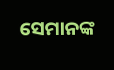ସେମାନଙ୍କ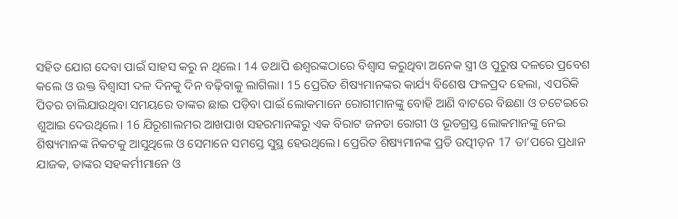ସହିତ ଯୋଗ ଦେବା ପାଇଁ ସାହସ କରୁ ନ ଥିଲେ। 14 ତଥାପି ଈଶ୍ୱରଙ୍କଠାରେ ବିଶ୍ୱାସ କରୁଥିବା ଅନେକ ସ୍ତ୍ରୀ ଓ ପୁରୁଷ ଦଳରେ ପ୍ରବେଶ କଲେ ଓ ଉକ୍ତ ବିଶ୍ୱାସୀ ଦଳ ଦିନକୁ ଦିନ ବଢ଼ିବାକୁ ଲାଗିଲା। 15 ପ୍ରେରିତ ଶିଷ୍ୟମାନଙ୍କର କାର୍ଯ୍ୟ ବିଶେଷ ଫଳପ୍ରଦ ହେଲା, ଏପରିକି ପିତର ଚାଲିଯାଉଥିବା ସମୟରେ ତାଙ୍କର ଛାଇ ପଡ଼ିବା ପାଇଁ ଲୋକମାନେ ରୋଗୀମାନଙ୍କୁ ବୋହି ଆଣି ବାଟରେ ବିଛଣା ଓ ଚଟେଇରେ ଶୁଆଇ ଦେଉଥିଲେ। 16 ଯିରୂଶାଲମର ଆଖପାଖ ସହରମାନଙ୍କରୁ ଏକ ବିରାଟ ଜନତା ରୋଗୀ ଓ ଭୂତଗ୍ରସ୍ତ ଲୋକମାନଙ୍କୁ ନେଇ ଶିଷ୍ୟମାନଙ୍କ ନିକଟକୁ ଆସୁଥିଲେ ଓ ସେମାନେ ସମସ୍ତେ ସୁସ୍ଥ ହେଉଥିଲେ। ପ୍ରେରିତ ଶିଷ୍ୟମାନଙ୍କ ପ୍ରତି ଉତ୍ପୀଡ଼ନ 17 ତା’ପରେ ପ୍ରଧାନ ଯାଜକ, ତାଙ୍କର ସହକର୍ମୀମାନେ ଓ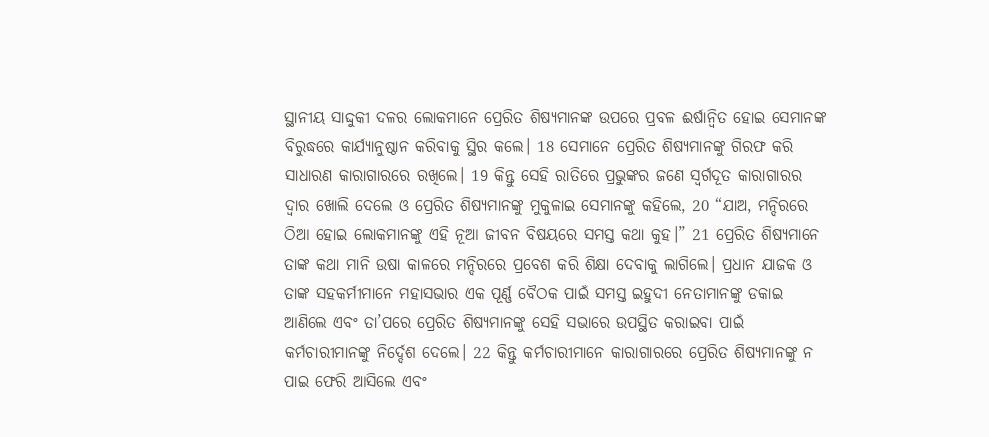ସ୍ଥାନୀୟ ସାଦ୍ଦୁକୀ ଦଳର ଲୋକମାନେ ପ୍ରେରିତ ଶିଷ୍ୟମାନଙ୍କ ଉପରେ ପ୍ରବଳ ଈର୍ଷାନ୍ୱିତ ହୋଇ ସେମାନଙ୍କ ବିରୁଦ୍ଧରେ କାର୍ଯ୍ୟାନୁଷ୍ଠାନ କରିବାକୁ ସ୍ଥିର କଲେ। 18 ସେମାନେ ପ୍ରେରିତ ଶିଷ୍ୟମାନଙ୍କୁ ଗିରଫ କରି ସାଧାରଣ କାରାଗାରରେ ରଖିଲେ। 19 କିନ୍ତୁ ସେହି ରାତିରେ ପ୍ରଭୁଙ୍କର ଜଣେ ସ୍ୱର୍ଗଦୂତ କାରାଗାରର ଦ୍ୱାର ଖୋଲି ଦେଲେ ଓ ପ୍ରେରିତ ଶିଷ୍ୟମାନଙ୍କୁ ମୁକୁଳାଇ ସେମାନଙ୍କୁ କହିଲେ, 20 “ଯାଅ, ମନ୍ଦିରରେ ଠିଆ ହୋଇ ଲୋକମାନଙ୍କୁ ଏହି ନୂଆ ଜୀବନ ବିଷୟରେ ସମସ୍ତ କଥା କୁହ।” 21 ପ୍ରେରିତ ଶିଷ୍ୟମାନେ ତାଙ୍କ କଥା ମାନି ଉଷା କାଳରେ ମନ୍ଦିରରେ ପ୍ରବେଶ କରି ଶିକ୍ଷା ଦେବାକୁ ଲାଗିଲେ। ପ୍ରଧାନ ଯାଜକ ଓ ତାଙ୍କ ସହକର୍ମୀମାନେ ମହାସଭାର ଏକ ପୂର୍ଣ୍ଣ ବୈଠକ ପାଇଁ ସମସ୍ତ ଇହୁଦୀ ନେତାମାନଙ୍କୁ ଡକାଇ ଆଣିଲେ ଏବଂ ତା’ପରେ ପ୍ରେରିତ ଶିଷ୍ୟମାନଙ୍କୁ ସେହି ସଭାରେ ଉପସ୍ଥିତ କରାଇବା ପାଇଁ କର୍ମଚାରୀମାନଙ୍କୁ ନିର୍ଦ୍ଦେଶ ଦେଲେ। 22 କିନ୍ତୁ କର୍ମଚାରୀମାନେ କାରାଗାରରେ ପ୍ରେରିତ ଶିଷ୍ୟମାନଙ୍କୁ ନ ପାଇ ଫେରି ଆସିଲେ ଏବଂ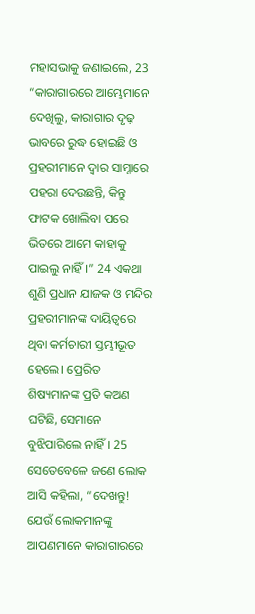ମହାସଭାକୁ ଜଣାଇଲେ, 23 “କାରାଗାରରେ ଆମ୍ଭେମାନେ ଦେଖିଲୁ, କାରାଗାର ଦୃଢ଼ ଭାବରେ ରୁଦ୍ଧ ହୋଇଛି ଓ ପ୍ରହରୀମାନେ ଦ୍ୱାର ସାମ୍ନାରେ ପହରା ଦେଉଛନ୍ତି, କିନ୍ତୁ ଫାଟକ ଖୋଲିବା ପରେ ଭିତରେ ଆମେ କାହାକୁ ପାଇଲୁ ନାହିଁ।” 24 ଏକଥା ଶୁଣି ପ୍ରଧାନ ଯାଜକ ଓ ମନ୍ଦିର ପ୍ରହରୀମାନଙ୍କ ଦାୟିତ୍ୱରେ ଥିବା କର୍ମଚାରୀ ସ୍ତମ୍ଭୀଭୂତ ହେଲେ। ପ୍ରେରିତ ଶିଷ୍ୟମାନଙ୍କ ପ୍ରତି କଅଣ ଘଟିଛି, ସେମାନେ ବୁଝିପାରିଲେ ନାହିଁ। 25 ସେତେବେଳେ ଜଣେ ଲୋକ ଆସି କହିଲା, “ଦେଖନ୍ତୁ! ଯେଉଁ ଲୋକମାନଙ୍କୁ ଆପଣମାନେ କାରାଗାରରେ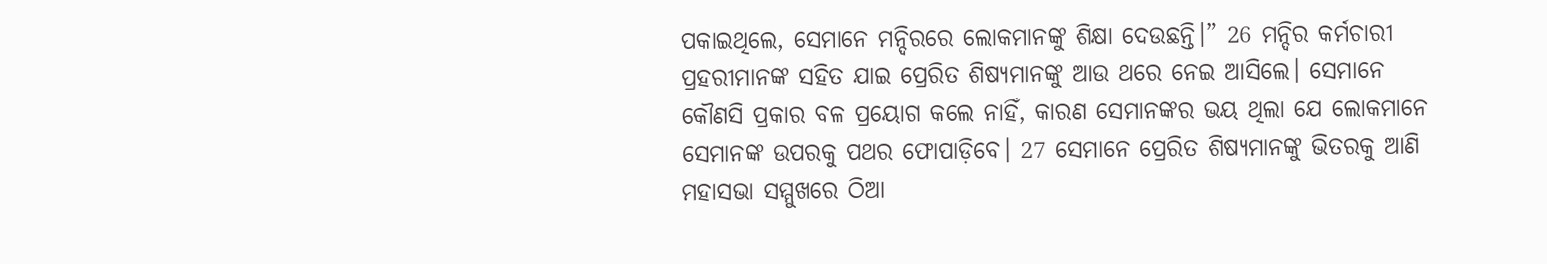ପକାଇଥିଲେ, ସେମାନେ ମନ୍ଦିରରେ ଲୋକମାନଙ୍କୁ ଶିକ୍ଷା ଦେଉଛନ୍ତି।” 26 ମନ୍ଦିର କର୍ମଚାରୀ ପ୍ରହରୀମାନଙ୍କ ସହିତ ଯାଇ ପ୍ରେରିତ ଶିଷ୍ୟମାନଙ୍କୁ ଆଉ ଥରେ ନେଇ ଆସିଲେ। ସେମାନେ କୌଣସି ପ୍ରକାର ବଳ ପ୍ରୟୋଗ କଲେ ନାହିଁ, କାରଣ ସେମାନଙ୍କର ଭୟ ଥିଲା ଯେ ଲୋକମାନେ ସେମାନଙ୍କ ଉପରକୁ ପଥର ଫୋପାଡ଼ିବେ। 27 ସେମାନେ ପ୍ରେରିତ ଶିଷ୍ୟମାନଙ୍କୁ ଭିତରକୁ ଆଣି ମହାସଭା ସମ୍ମୁଖରେ ଠିଆ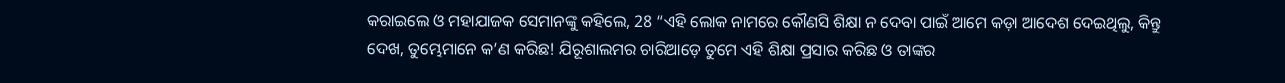କରାଇଲେ ଓ ମହାଯାଜକ ସେମାନଙ୍କୁ କହିଲେ, 28 “ଏହି ଲୋକ ନାମରେ କୌଣସି ଶିକ୍ଷା ନ ଦେବା ପାଇଁ ଆମେ କଡ଼ା ଆଦେଶ ଦେଇଥିଲୁ, କିନ୍ତୁ ଦେଖ, ତୁମ୍ଭେମାନେ କ’ଣ କରିଛ! ଯିରୂଶାଲମର ଚାରିଆଡ଼େ ତୁମେ ଏହି ଶିକ୍ଷା ପ୍ରସାର କରିଛ ଓ ତାଙ୍କର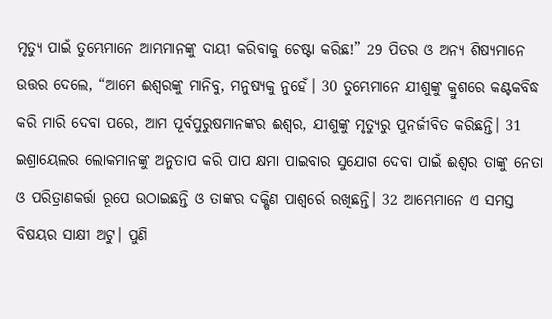ମୃତ୍ୟୁ ପାଇଁ ତୁମ୍ଭେମାନେ ଆମ୍ଭମାନଙ୍କୁ ଦାୟୀ କରିବାକୁ ଚେଷ୍ଟା କରିଛ!” 29 ପିତର ଓ ଅନ୍ୟ ଶିଷ୍ୟମାନେ ଉତ୍ତର ଦେଲେ, “ଆମେ ଈଶ୍ୱରଙ୍କୁ ମାନିବୁ, ମନୁଷ୍ୟକୁ ନୁହେଁ। 30 ତୁମ୍ଭେମାନେ ଯୀଶୁଙ୍କୁ କ୍ରୁଶରେ କଣ୍ଟକବିଦ୍ଧ କରି ମାରି ଦେବା ପରେ, ଆମ ପୂର୍ବପୁରୁଷମାନଙ୍କର ଈଶ୍ୱର, ଯୀଶୁଙ୍କୁ ମୃତ୍ୟୁରୁ ପୁନର୍ଜୀବିତ କରିଛନ୍ତି। 31 ଇଶ୍ରାୟେଲର ଲୋକମାନଙ୍କୁ ଅନୁତାପ କରି ପାପ କ୍ଷମା ପାଇବାର ସୁଯୋଗ ଦେବା ପାଇଁ ଈଶ୍ୱର ତାଙ୍କୁ ନେତା ଓ ପରିତ୍ରାଣକର୍ତ୍ତା ରୂପେ ଉଠାଇଛନ୍ତି ଓ ତାଙ୍କର ଦକ୍ଷିଣ ପାଶ୍ୱର୍ରେ ରଖିଛନ୍ତି। 32 ଆମ୍ଭେମାନେ ଏ ସମସ୍ତ ବିଷୟର ସାକ୍ଷୀ ଅଟୁ। ପୁଣି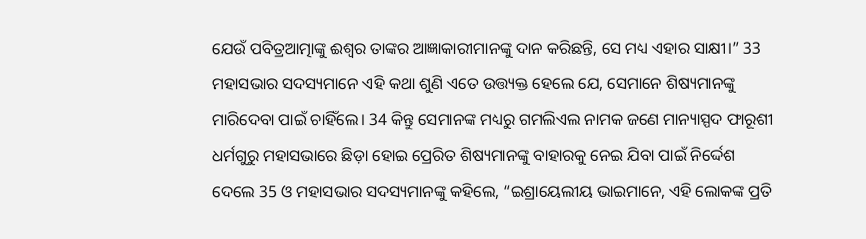ଯେଉଁ ପବିତ୍ରଆତ୍ମାଙ୍କୁ ଈଶ୍ୱର ତାଙ୍କର ଆଜ୍ଞାକାରୀମାନଙ୍କୁ ଦାନ କରିଛନ୍ତି, ସେ ମଧ୍ୟ ଏହାର ସାକ୍ଷୀ।” 33 ମହାସଭାର ସଦସ୍ୟମାନେ ଏହି କଥା ଶୁଣି ଏତେ ଉତ୍ତ୍ୟକ୍ତ ହେଲେ ଯେ, ସେମାନେ ଶିଷ୍ୟମାନଙ୍କୁ ମାରିଦେବା ପାଇଁ ଚାହିଁଲେ। 34 କିନ୍ତୁ ସେମାନଙ୍କ ମଧ୍ୟରୁ ଗମଲିଏଲ ନାମକ ଜଣେ ମାନ୍ୟାସ୍ପଦ ଫାରୂଶୀ ଧର୍ମଗୁରୁ ମହାସଭାରେ ଛିଡ଼ା ହୋଇ ପ୍ରେରିତ ଶିଷ୍ୟମାନଙ୍କୁ ବାହାରକୁ ନେଇ ଯିବା ପାଇଁ ନିର୍ଦ୍ଦେଶ ଦେଲେ 35 ଓ ମହାସଭାର ସଦସ୍ୟମାନଙ୍କୁ କହିଲେ, “ଇଶ୍ରାୟେଲୀୟ ଭାଇମାନେ, ଏହି ଲୋକଙ୍କ ପ୍ରତି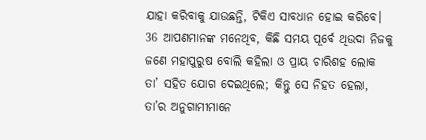ଯାହା କରିବାକୁ ଯାଉଛନ୍ତି, ଟିକିଏ ସାବଧାନ ହୋଇ କରିବେ। 36 ଆପଣମାନଙ୍କ ମନେଥିବ, କିଛି ସମୟ ପୂର୍ବେ ଥିଉଦା ନିଜକୁ ଜଣେ ମହାପୁରୁଷ ବୋଲି କହିଲା ଓ ପ୍ରାୟ ଚାରିଶହ ଲୋକ ତା’ ସହିତ ଯୋଗ ଦେଇଥିଲେ; କିନ୍ତୁ ସେ ନିହତ ହେଲା, ତା’ର ଅନୁଗାମୀମାନେ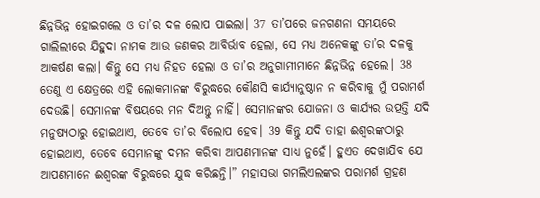ଛିନ୍ନଭିନ୍ନ ହୋଇଗଲେ ଓ ତା’ର ଦଳ ଲୋପ ପାଇଲା। 37 ତା’ପରେ ଜନଗଣନା ସମୟରେ ଗାଲିଲୀରେ ଯିହୁଦା ନାମକ ଆଉ ଜଣକର ଆବିର୍ଭାବ ହେଲା, ସେ ମଧ୍ୟ ଅନେକଙ୍କୁ ତା’ର ଦଳକୁ ଆକର୍ଷଣ କଲା। କିନ୍ତୁ ସେ ମଧ୍ୟ ନିହତ ହେଲା ଓ ତା’ର ଅନୁଗାମୀମାନେ ଛିନ୍ନଭିନ୍ନ ହେଲେ। 38 ତେଣୁ ଏ କ୍ଷେତ୍ରରେ ଏହି ଲୋକମାନଙ୍କ ବିରୁଦ୍ଧରେ କୌଣସି କାର୍ଯ୍ୟାନୁଷ୍ଠାନ ନ କରିବାକୁ ମୁଁ ପରାମର୍ଶ ଦେଉଛି। ସେମାନଙ୍କ ବିଷୟରେ ମନ ଦିଅନ୍ତୁ ନାହିଁ। ସେମାନଙ୍କର ଯୋଜନା ଓ କାର୍ଯ୍ୟର ଉତ୍ପତ୍ତି ଯଦି ମନୁଷ୍ୟଠାରୁ ହୋଇଥାଏ, ତେବେ ତା’ର ବିଲୋପ ହେବ। 39 କିନ୍ତୁ ଯଦି ତାହା ଈଶ୍ୱରଙ୍କଠାରୁ ହୋଇଥାଏ, ତେବେ ସେମାନଙ୍କୁ ଦମନ କରିବା ଆପଣମାନଙ୍କ ସାଧ୍ୟ ନୁହେଁ। ହୁଏତ ଦେଖାଯିବ ଯେ ଆପଣମାନେ ଈଶ୍ୱରଙ୍କ ବିରୁଦ୍ଧରେ ଯୁଦ୍ଧ କରିଛନ୍ତି।” ମହାସଭା ଗମଲିଏଲଙ୍କର ପରାମର୍ଶ ଗ୍ରହଣ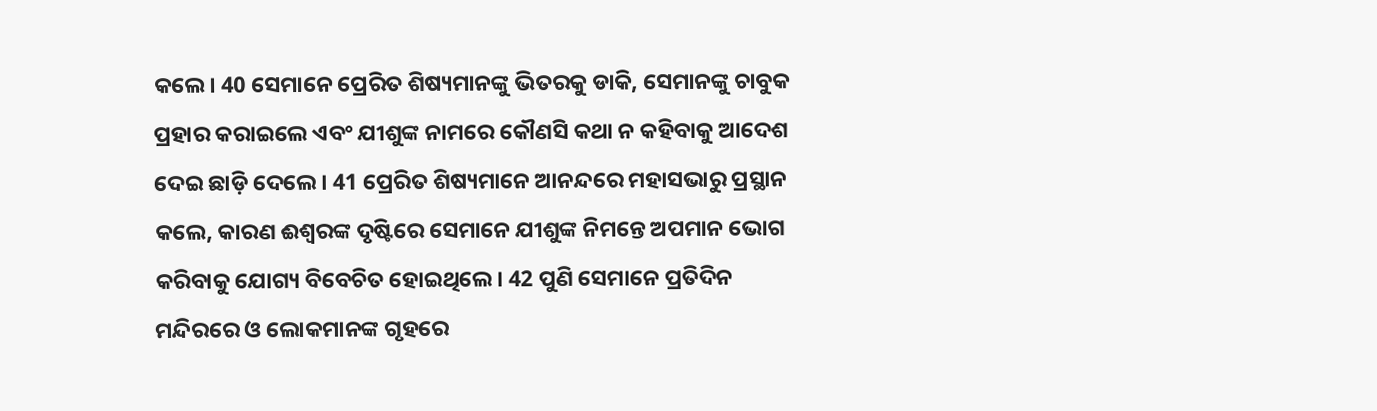କଲେ। 40 ସେମାନେ ପ୍ରେରିତ ଶିଷ୍ୟମାନଙ୍କୁ ଭିତରକୁ ଡାକି, ସେମାନଙ୍କୁ ଚାବୁକ ପ୍ରହାର କରାଇଲେ ଏବଂ ଯୀଶୁଙ୍କ ନାମରେ କୌଣସି କଥା ନ କହିବାକୁ ଆଦେଶ ଦେଇ ଛାଡ଼ି ଦେଲେ। 41 ପ୍ରେରିତ ଶିଷ୍ୟମାନେ ଆନନ୍ଦରେ ମହାସଭାରୁ ପ୍ରସ୍ଥାନ କଲେ, କାରଣ ଈଶ୍ୱରଙ୍କ ଦୃଷ୍ଟିରେ ସେମାନେ ଯୀଶୁଙ୍କ ନିମନ୍ତେ ଅପମାନ ଭୋଗ କରିବାକୁ ଯୋଗ୍ୟ ବିବେଚିତ ହୋଇଥିଲେ। 42 ପୁଣି ସେମାନେ ପ୍ରତିଦିନ ମନ୍ଦିରରେ ଓ ଲୋକମାନଙ୍କ ଗୃହରେ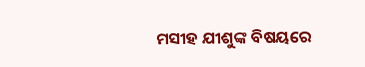ମସୀହ ଯୀଶୁଙ୍କ ବିଷୟରେ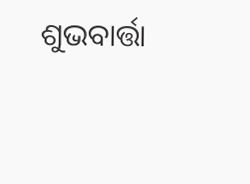ଶୁଭବାର୍ତ୍ତା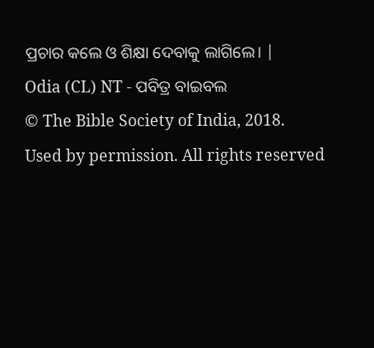ପ୍ରଚାର କଲେ ଓ ଶିକ୍ଷା ଦେବାକୁ ଲାଗିଲେ। |
Odia (CL) NT - ପବିତ୍ର ବାଇବଲ
© The Bible Society of India, 2018.
Used by permission. All rights reserved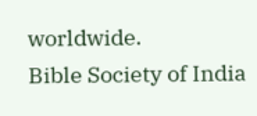worldwide.
Bible Society of India